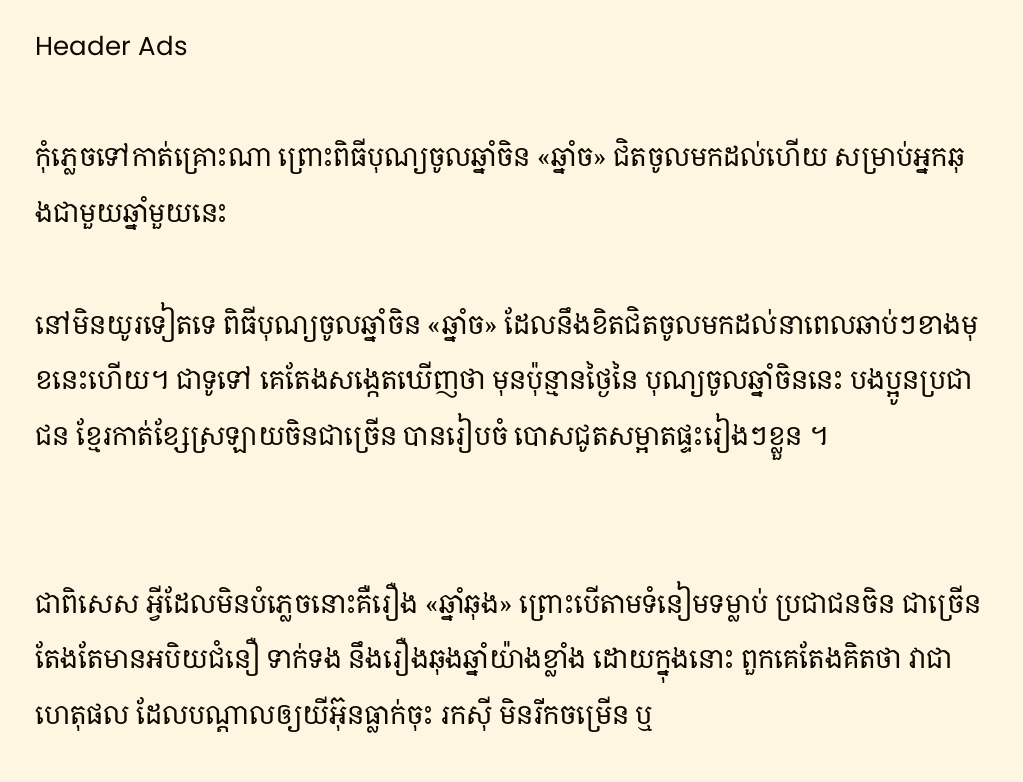Header Ads

កុំភ្លេចទៅកាត់គ្រោះណា ព្រោះពិធីបុណ្យចូលឆ្នាំចិន «ឆ្នាំច» ជិតចូលមកដល់ហើយ សម្រាប់អ្នកឆុងជាមួយឆ្នាំមួយនេះ

នៅមិនយូរទៀតទេ ពិធីបុណ្យចូលឆ្នាំចិន «ឆ្នាំច» ដែលនឹងខិតជិតចូលមកដល់នាពេលឆាប់ៗខាងមុខនេះហើយ។ ជាទូទៅ គេតែងសង្កេតឃើញថា មុនប៉ុន្មានថ្ងៃនៃ បុណ្យចូលឆ្នាំចិននេះ បងប្អូនប្រជាជន ខ្មែរកាត់ខ្សែស្រឡាយចិនជាច្រើន បានរៀបចំ បោសជូតសម្អាតផ្ទះរៀងៗខ្លួន ។


ជាពិសេស អ្វីដែលមិនបំភ្លេចនោះគឺរឿង «ឆ្នាំឆុង» ព្រោះបើតាមទំនៀមទម្លាប់ ប្រជាជនចិន ជាច្រើនតែងតែមានអបិយជំនឿ ទាក់ទង នឹងរឿងឆុងឆ្នាំយ៉ាងខ្លាំង ដោយក្នុងនោះ ពួកគេតែងគិតថា វាជាហេតុផល ដែលបណ្ដាលឲ្យយីអ៊ុនធ្លាក់ចុះ រកស៊ី មិនរីកចម្រើន ឬ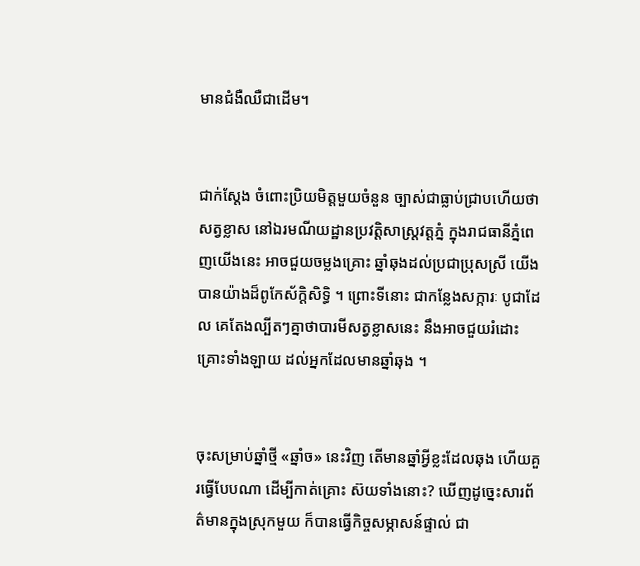មានជំងឺឈឺជាដើម។


ជាក់ស្ដែង ចំពោះប្រិយមិត្តមួយចំនួន ច្បាស់ជាធ្លាប់ជ្រាបហើយថា សត្វខ្លាស នៅឯរមណីយដ្ឋានប្រវត្តិសាស្រ្តវត្តភ្នំ ក្នុងរាជធានីភ្នំពេញយើងនេះ អាចជួយចម្លងគ្រោះ ឆ្នាំឆុងដល់ប្រជាប្រុសស្រី យើងបានយ៉ាងដ៏ពូកែស័ក្តិសិទ្ធិ ។ ព្រោះទីនោះ ជាកន្លែងសក្ការៈ បូជាដែល គេតែងល្បីតៗគ្នាថាបារមីសត្វខ្លាសនេះ នឹងអាចជួយរំដោះគ្រោះទាំងឡាយ ដល់អ្នកដែលមានឆ្នាំឆុង ។


ចុះសម្រាប់ឆ្នាំថ្មី «ឆ្នាំច» នេះវិញ តើមានឆ្នាំអ្វីខ្លះដែលឆុង ហើយគួរធ្វើបែបណា ដើម្បីកាត់គ្រោះ ស៊យទាំងនោះ? ឃើញដូច្នេះសារព័ត៌មានក្នុងស្រុកមួយ ក៏បានធ្វើកិច្ចសម្ភាសន៍ផ្ទាល់ ជា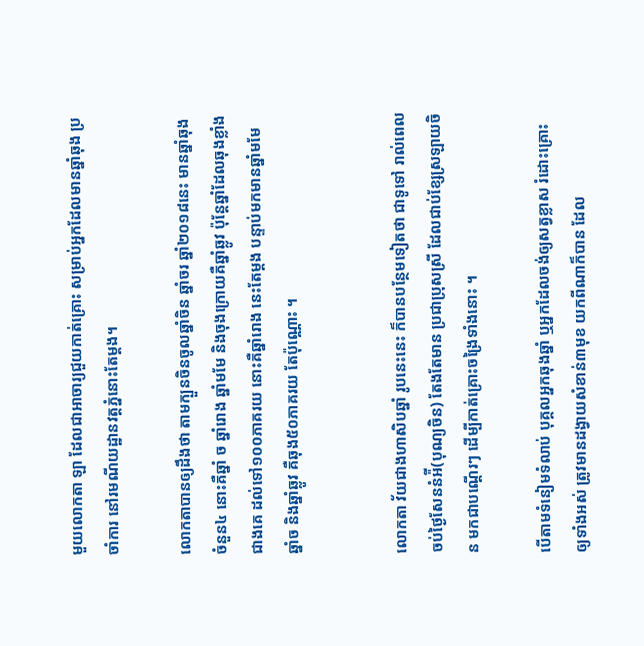មួយលោកតា ឡា ដែលជាអាចារ្យជួយកាត់គ្រោះ សម្រាប់អ្នកដែលមានឆ្នាំឆុង ប្រចាំការ នៅរមណីយដ្ឋានវត្តភ្នំនោះតែម្ដង។

លោកតាបានឲ្យដឹងថា តាមក្បួនចិនចូលឆ្នាំចិន ឆ្នាំចរ ឆ្នាំ២០១៨នេះ មានឆ្នាំឆុងចំនួន៤ នោះគឺឆ្នាំ ច ឆ្នាំរោង ឆ្នាំមមែ និងចុងក្រោយគឺឆ្នាំឆ្លូវ ប៉ុន្តែឆ្នាំដែលឆុងខ្លាំងជាងគេ ដល់ទៅ១០០ភាគរយ នោះគឺឆ្នាំរោង នេះតែម្ដង បន្ទាប់មកមានឆ្នាំមមែ ឆ្នាំច និងឆ្នាំឆ្លូវ គឺឆុង៥០ភាគរយ តែប៉ុណ្ណោះ ។


លោកតា វ័យជាងហាសិបឆ្នាំ រូបនេះនេះ ក៏បានបន្ថែមទៀតថា ជាទូទៅ រាល់ពេលចប់ថ្ងៃសែននំអ៉ី(បុណ្យចិន) តែងតែមាន ប្រជាប្រុសស្រី ដែលជាប់ខ្សែស្រឡាយចិន មកជាបណ្ដើរៗ ដើម្បីកាត់គ្រោះចង្រៃទាំងនោះ ។

បើតាមទំនៀមទំលាប់ បុគ្គលអ្នកឆុងឆ្នាំ ឬអ្នកដែលចង់ឲ្យសត្វខ្លាស រំដោះគ្រោះឲ្យទាំងអស់ ត្រូវមានដង្វាយសំខាន់៣មុខ យកពីណាក៏បាន ដែល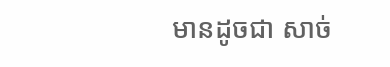មានដូចជា សាច់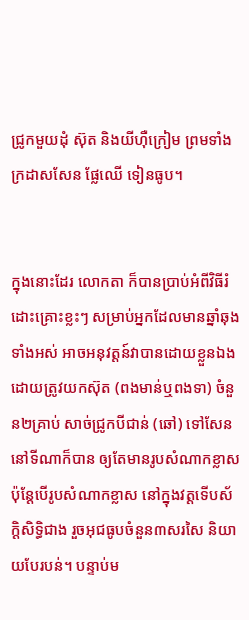ជ្រូកមួយដុំ ស៊ុត និងយីហ៊ឺក្រៀម ព្រមទាំងក្រដាសសែន ផ្លែឈើ ទៀនធូប។


ក្នុងនោះដែរ លោកតា ក៏បានប្រាប់អំពីវិធីរំដោះគ្រោះខ្លះៗ សម្រាប់អ្នកដែលមានឆ្នាំឆុងទាំងអស់ អាចអនុវត្តន៍វាបានដោយខ្លួនឯង ដោយត្រូវយកស៊ុត (ពងមាន់ឬពងទា) ចំនួន២គ្រាប់ សាច់ជ្រូកបីជាន់ (ឆៅ) ទៅសែននៅទីណាក៏បាន ឲ្យតែមានរូបសំណាកខ្លាស ប៉ុន្តែបើរូបសំណាកខ្លាស នៅក្នុងវត្តទើបស័ក្តិសិទ្ធិជាង រួចអុជធូបចំនួន៣សរសៃ និយាយបែរបន់។ បន្ទាប់ម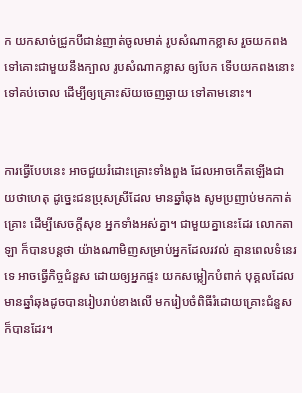ក យកសាច់ជ្រូកបីជាន់ញាត់ចូលមាត់ រូបសំណាកខ្លាស រួចយកពងទៅគោះជាមួយនឹងក្បាល រូបសំណាកខ្លាស ឲ្យបែក ទើបយកពងនោះ ទៅគប់ចោល ដើម្បីឲ្យគ្រោះស៊យចេញឆ្ងាយ ទៅតាមនោះ។


ការធ្វើបែបនេះ អាចជួយរំដោះគ្រោះទាំងពួង ដែលអាចកើតឡើងជា យថាហេតុ ដូច្នេះជនប្រុសស្រីដែល មានឆ្នាំឆុង សូមប្រញាប់មកកាត់គ្រោះ ដើម្បីសេចក្ដីសុខ អ្នកទាំងអស់គ្នា។ ជាមួយគ្នានេះដែរ លោកតាឡា ក៏បានបន្តថា យ៉ាងណាមិញសម្រាប់អ្នកដែលរវល់ គ្មានពេលទំនេរទេ អាចធ្វើកិច្ចជំនួស ដោយឲ្យអ្នកផ្ទះ យកសម្លៀកបំពាក់ បុគ្គលដែលមានឆ្នាំឆុងដូចបានរៀបរាប់ខាងលើ មករៀបចំពិធីរំដោយគ្រោះជំនួស ក៏បានដែរ។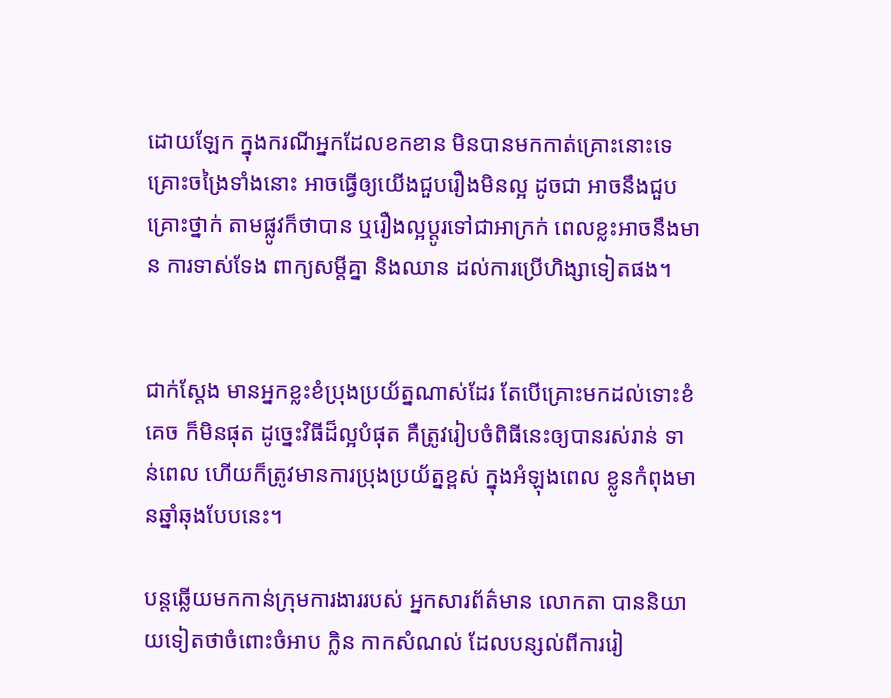ដោយឡែក ក្នុងករណីអ្នកដែលខកខាន មិនបានមកកាត់គ្រោះនោះទេ គ្រោះចង្រៃទាំងនោះ អាចធ្វើឲ្យយើងជួបរឿងមិនល្អ ដូចជា អាចនឹងជួបគ្រោះថ្នាក់ តាមផ្លូវក៏ថាបាន ឬរឿងល្អប្ដូរទៅជាអាក្រក់ ពេលខ្លះអាចនឹងមាន ការទាស់ទែង ពាក្យសម្ដីគ្នា និងឈាន ដល់ការប្រើហិង្សាទៀតផង។


ជាក់ស្ដែង មានអ្នកខ្លះខំប្រុងប្រយ័ត្នណាស់ដែរ តែបើគ្រោះមកដល់ទោះខំគេច ក៏មិនផុត ដូច្នេះវិធីដ៏ល្អបំផុត គឺត្រូវរៀបចំពិធីនេះឲ្យបានរស់រាន់ ទាន់ពេល ហើយក៏ត្រូវមានការប្រុងប្រយ័ត្នខ្ពស់ ក្នុងអំឡុងពេល ខ្លូនកំពុងមានឆ្នាំឆុងបែបនេះ។

បន្តឆ្លើយមកកាន់ក្រុមការងាររបស់ អ្នកសារព័ត៌មាន លោកតា បាននិយាយទៀតថាចំពោះចំអាប ក្លិន កាកសំណល់ ដែលបន្សល់ពីការរៀ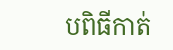បពិធីកាត់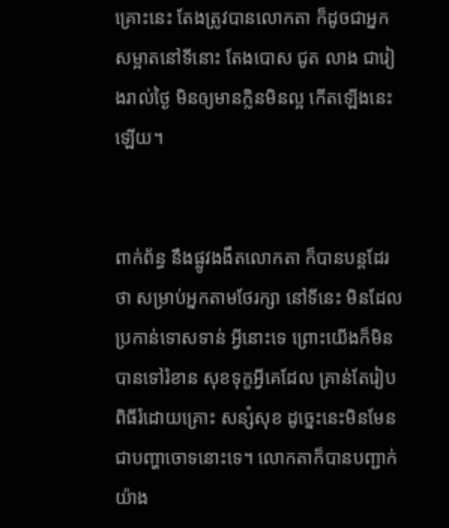គ្រោះនេះ តែងត្រូវបានលោកតា ក៏ដូចជាអ្នកសម្អាតនៅទីនោះ តែងបោស ជូត លាង ជារៀងរាល់ថ្ងៃ មិនឲ្យមានក្លិនមិនល្អ កើតឡើងនេះឡើយ។


ពាក់ព័ន្ធ នឹងផ្លូវងងឹតលោកតា ក៏បានបន្តដែរថា សម្រាប់អ្នកតាមថែរក្សា នៅទីនេះ មិនដែលប្រកាន់ទោសទាន់ អ្វីនោះទេ ព្រោះយើងក៏មិនបានទៅរំខាន សុខទុក្ខអ្វីគេដែល គ្រាន់តែរៀបពិធីរំដោយគ្រោះ សន្សំសុខ ដូច្នេះនេះមិនមែនជាបញ្ហាចោទនោះទេ។ លោកតាក៏បានបញ្ជាក់យ៉ាង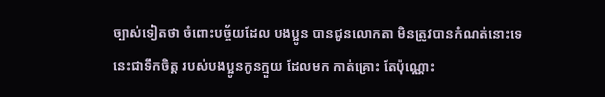ច្បាស់ទៀតថា ចំពោះបច្ច័យដែល បងប្អូន បានជូនលោកតា មិនត្រូវបានកំណត់នោះទេ នេះជាទឹកចិត្ត របស់បងប្អូនកូនក្មួយ ដែលមក កាត់គ្រោះ តែប៉ុណ្ណោះ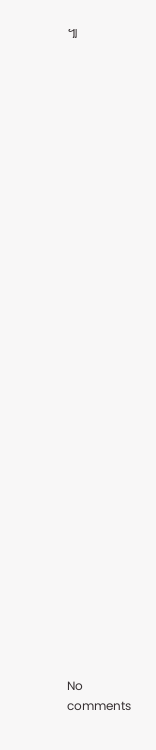៕

































No comments